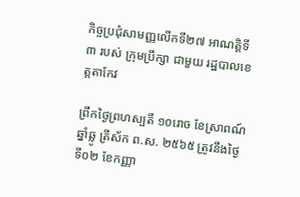កិច្ចប្រជុំសាមញ្ញលើកទី២៧ អាណត្តិទី៣ របស់ ក្រុមប្រឹក្សា ជាមួយ រដ្ឋបាលខេត្តតាកែវ

ព្រឹកថ្ងៃព្រហស្បតិ៍ ១០រោច ខែស្រាពណ៍ ឆ្នាំឆ្លូ ត្រីស័ក ព.ស. ២៥៦៥ ត្រូវនឹងថ្ងៃទី០២ ខែកញ្ញា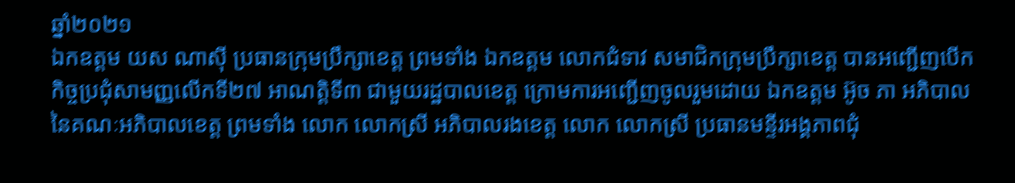ឆ្នាំ២០២១
ឯកឧត្តម យស ណាស៊ី ប្រធានក្រុមប្រឹក្សាខេត្ត ព្រមទាំង ឯកឧត្តម លោកជំទាវ សមាជិកក្រុមប្រឹក្សាខេត្ត បានអញ្ជើញបើកកិច្ចប្រជុំសាមញ្ញលើកទី២៧ អាណត្តិទី៣ ជាមួយរដ្ឋបាលខេត្ត ក្រោមការអញ្ជើញចូលរួមដោយ ឯកឧត្តម អ៊ូច ភា អភិបាល នៃគណៈអភិបាលខេត្ត ព្រមទាំង លោក លោកស្រី អភិបាលរងខេត្ត លោក លោកស្រី ប្រធានមន្ទីរអង្គភាពជុំ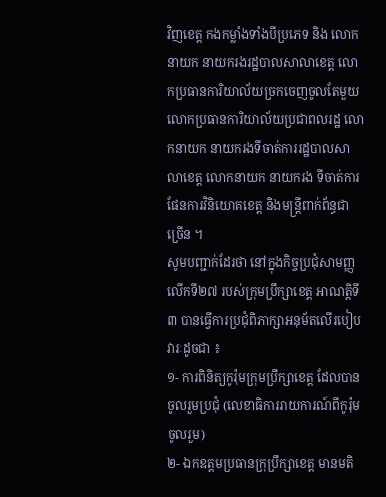វិញខេត្ត កងកម្លាំងទាំងបីប្រភេទ និង លោកនាយក នាយករងរដ្ឋបាលសាលាខេត្ត លោកប្រធានការិយាល័យច្រកចេញចូលតែមួយ លោកប្រធានការិយាល័យប្រជាពលរដ្ឋ លោកនាយក នាយករងទីចាត់ការរដ្ឋបាលសាលាខេត្ត លោកនាយក នាយករង ទីចាត់ការផែនការវិនិយោគខេត្ត និងមន្រ្តីពាក់ព័ន្ធជាច្រើន ។
សូមបញ្ជាក់ដែរថា នៅក្នុងកិច្ចប្រជុំសាមញ្ញលើកទី២៧ របស់ក្រុមប្រឹក្សាខេត្ត អាណត្តិទី៣ បានធ្វើការប្រជុំពិភាក្សាអនុម័តលើរបៀបវារៈដូចជា ៖
១- ការពិនិត្យកូរ៉ុមក្រុមប្រឹក្សាខេត្ត ដែលបានចូលរួមប្រជុំ (លេខាធិការរាយការណ៍ពីកូរ៉ុមចូលរួម)
២- ឯកឧត្ដមប្រធានក្រុប្រឹក្សាខេត្ត មានមតិ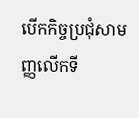បើកកិច្ចប្រជុំសាមញ្ញលើកទី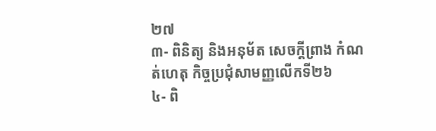២៧
៣- ពិនិត្យ និងអនុម័ត សេចក្ដីព្រាង កំណត់ហេតុ កិច្ចប្រជុំសាមញ្ញលើកទី២៦
៤- ពិ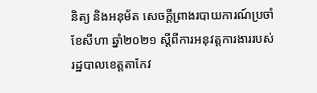និត្យ និងអនុម័ត សេចក្ដីព្រាងរបាយការណ៍ប្រចាំខែសីហា ឆ្នាំ២០២១ ស្ដីពីការអនុវត្តការងាររបស់រដ្ឋបាលខេត្តតាកែវ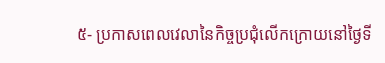៥- ប្រកាសពេលវេលានៃកិច្ចប្រជុំលើកក្រោយនៅថ្ងៃទី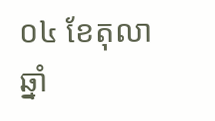០៤ ខែតុលា ឆ្នាំ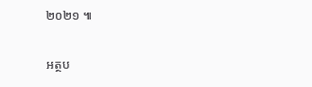២០២១ ៕

អត្ថប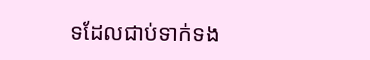ទដែលជាប់ទាក់ទង